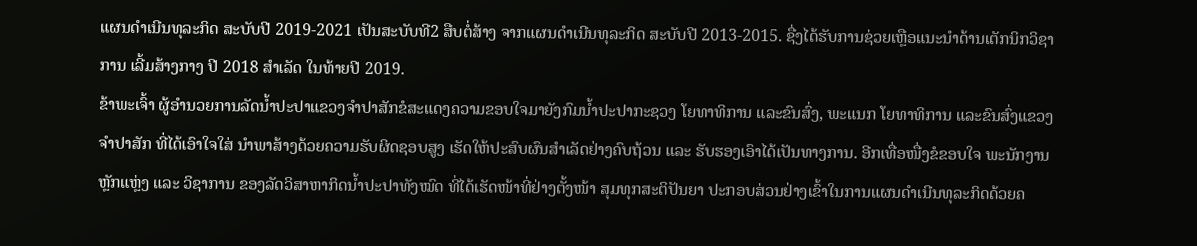ແຜນດຳເນີນທຸລະກິດ ສະບັບປີ 2019-2021 ເປັນສະບັບທີ2 ສືບຕໍ່ສ້າງ ຈາກແຜນດຳເນີນທຸລະກິດ ສະບັບປີ 2013-2015. ຊື່ງໄດ້ຮັບການຊ່ວຍເຫຼືອແນະນໍາດ້ານເຕັກນິກວິຊາການ ເລີ້ມສ້າງກາງ ປີ 2018 ສໍາເລັດ ໃນທ້າຍປີ 2019.
ຂ້າພະເຈົ້າ ຜູ້ອໍານວຍການລັດນ້ຳປະປາແຂວງຈຳປາສັກຂໍສະແດງຄວາມຂອບໃຈມາຍັງກົມນ້ຳປະປາກະຊວງ ໂຍທາທິການ ແລະຂົນສົ່ງ, ພະແນກ ໂຍທາທິການ ແລະຂົນສົ່ງແຂວງຈໍາປາສັກ ທີ່ໄດ້ເອົາໃຈໃສ່ ນໍາພາສ້າງດ້ວຍຄວາມຮັບຜິດຊອບສູງ ເຮັດໃຫ້ປະສົບຜົນສໍາເລັດຢ່າງຄົບຖ້ວນ ແລະ ຮັບຮອງເອົາໄດ້ເປັນທາງການ. ອີກເທື່ອໜື່ງຂໍຂອບໃຈ ພະນັກງານຫຼັກແຫຼ່ງ ແລະ ວິຊາການ ຂອງລັດວິສາຫາກິດນໍ້າປະປາທັງໝົດ ທີ່ໄດ້ເຮັດໜ້າທີ່ຢ່າງຕັ້ງໜ້າ ສຸມທຸກສະຕິປັນຍາ ປະກອບສ່ວນຢ່າງເຂົ້າໃນການແຜນດຳເນີນທຸລະກິດດ້ວຍຄ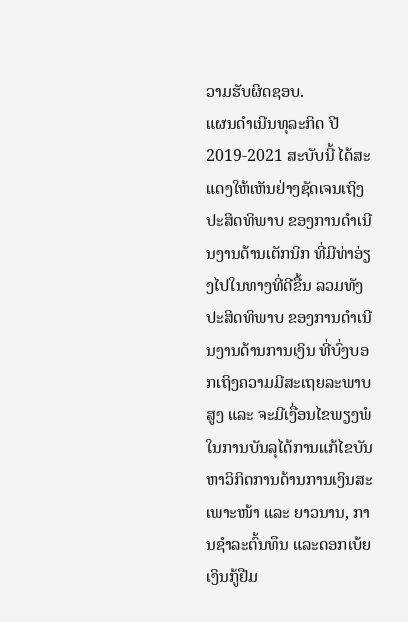ວາມຮັບຜິດຊອບ.
ແຜນດໍາເນີນທຸລະກິດ ປີ 2019-2021 ສະບັບນີ້ ໄດ້ສະແດງໃຫ້ເຫັນຢ່າງຊັດເຈນເຖິງປະສິດທິພາບ ຂອງການດໍາເນີນງານດ້ານເຕັກນິກ ທີ່ມີທ່າອ່ຽງໄປໃນທາງທີ່ດີຂື້ນ ລວມທັງປະສິດທິພາບ ຂອງການດໍາເນີນງານດ້ານການເງິນ ທີ່ບົ່ງບອກເຖິງຄວາມມີສະເຖຍລະພາບສູງ ແລະ ຈະມີເງື່ອນໄຂພຽງພໍ ໃນການບັນລຸໄດ້ການແກ້ໄຂບັນຫາວິກິດການດ້ານການເງິນສະເພາະໜ້າ ແລະ ຍາວນານ, ການຊໍາລະຕົ້ນທຶນ ແລະດອກເບ້ຍເງິນກູ້ຢືມ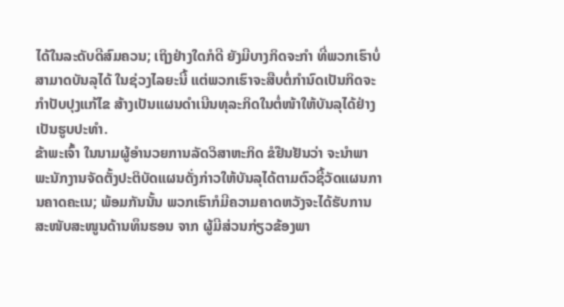ໄດ້ໃນລະດັບດີສົມຄວນ; ເຖິງຢ່າງໃດກໍດີ ຍັງມີບາງກິດຈະກໍາ ທີ່ພວກເຮົາບໍ່ສາມາດບັນລຸໄດ້ ໃນຊ່ວງໄລຍະນີ້ ແຕ່ພວກເຮົາຈະສືບຕໍ່ກໍານົດເປັນກິດຈະກໍາປັບປຸງແກ້ໄຂ ສ້າງເປັນແຜນດໍາເນີນທຸລະກິດໃນຕໍ່ໜ້າໃຫ້ບັນລຸໄດ້ຢ່າງເປັນຮູບປະທໍາ.
ຂ້າພະເຈົ້າ ໃນນາມຜູ້ອໍານວຍການລັດວິສາຫະກິດ ຂໍຢືນຢັນວ່າ ຈະນໍາພາພະນັກງານຈັດຕັ້ງປະຕິບັດແຜນດັ່ງກ່າວໃຫ້ບັນລຸໄດ້ຕາມຕົວຊີ້ວັດແຜນການຄາດຄະເນ; ພ້ອມກັນນັ້ນ ພວກເຮົາກໍມີຄວາມຄາດຫວັງຈະໄດ້ຮັບການສະໜັບສະໜູນດ້ານທຶນຮອນ ຈາກ ຜູ້ມີສ່ວນກ່ຽວຂ້ອງພາ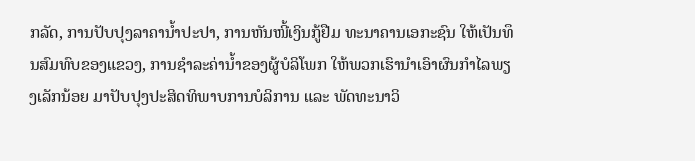ກລັດ, ການປັບປຸງລາຄານໍ້າປະປາ, ການຫັນໜີ້ເງິນກູ້ຢືມ ທະນາຄານເອກະຊົນ ໃຫ້ເປັນທຶນສົມທົບຂອງແຂວງ, ການຊໍາລະຄ່ານໍ້າຂອງຜູ້ບໍລິໂພກ ໃຫ້ພວກເຮົານໍາເອົາຜົນກໍາໄລພຽງເລັກນ້ອຍ ມາປັບປຸງປະສິດທິພາບການບໍລິການ ແລະ ພັດທະນາວິ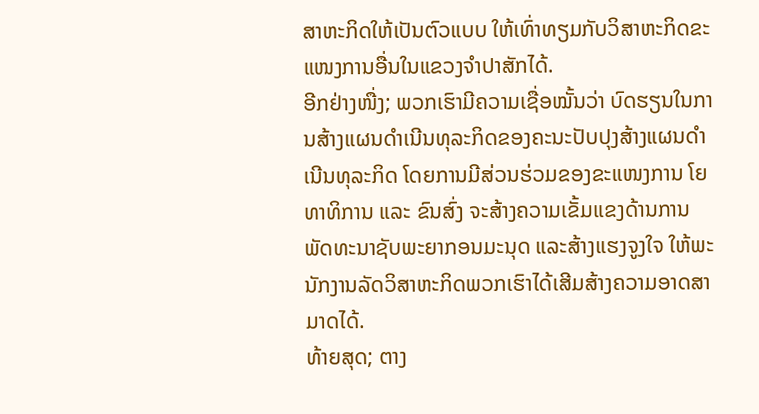ສາຫະກິດໃຫ້ເປັນຕົວແບບ ໃຫ້ເທົ່າທຽມກັບວິສາຫະກິດຂະແໜງການອື່ນໃນແຂວງຈໍາປາສັກໄດ້.
ອີກຢ່າງໜື່ງ; ພວກເຮົາມີຄວາມເຊື່ອໝັ້ນວ່າ ບົດຮຽນໃນການສ້າງແຜນດໍາເນີນທຸລະກິດຂອງຄະນະປັບປຸງສ້າງແຜນດໍາເນີນທຸລະກິດ ໂດຍການມີສ່ວນຮ່ວມຂອງຂະແໜງການ ໂຍທາທິການ ແລະ ຂົນສົ່ງ ຈະສ້າງຄວາມເຂັ້ມແຂງດ້ານການພັດທະນາຊັບພະຍາກອນມະນຸດ ແລະສ້າງແຮງຈູງໃຈ ໃຫ້ພະນັກງານລັດວິສາຫະກິດພວກເຮົາໄດ້ເສີມສ້າງຄວາມອາດສາມາດໄດ້.
ທ້າຍສຸດ; ຕາງ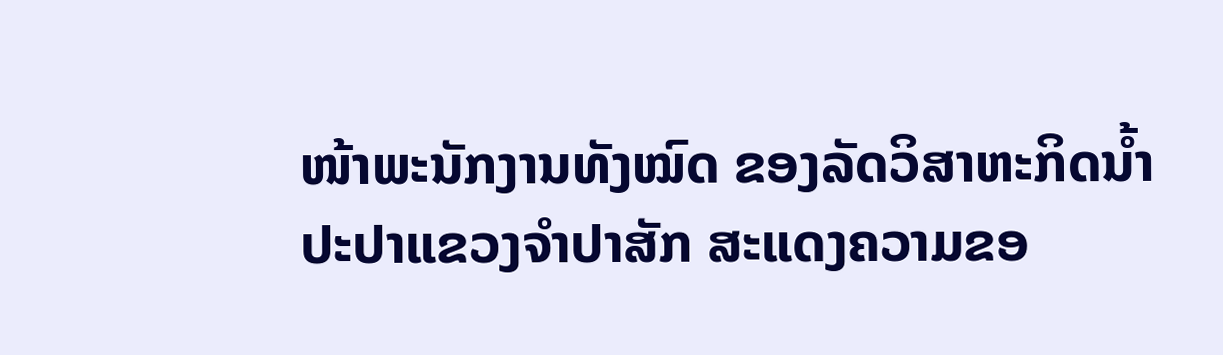ໜ້າພະນັກງານທັງໝົດ ຂອງລັດວິສາຫະກິດນ້ຳປະປາແຂວງຈຳປາສັກ ສະແດງຄວາມຂອ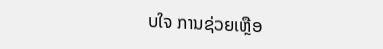ບໃຈ ການຊ່ວຍເຫຼືອ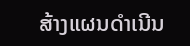ສ້າງແຜນດຳເນີນ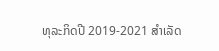ທຸລະກິດປີ 2019-2021 ສໍາເລັດ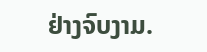ຢ່າງຈົບງາມ.